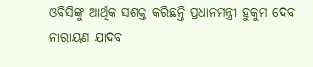ଓବିସିଙ୍କୁ ଆର୍ଥିକ ସଶକ୍ତ କରିଛନ୍ତି ପ୍ରଧାନମନ୍ତ୍ରୀ ହୁକୁମ ଦେବ ନାରାୟଣ ଯାଦବ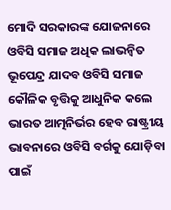ମୋଦି ସରକାରଙ୍କ ଯୋଜନାରେ ଓବିସି ସମାଜ ଅଧିକ ଲାଭନ୍ୱିତ ଭୂପେନ୍ଦ୍ର ଯାଦବ ଓବିସି ସମାଜ କୌଳିକ ବୃତ୍ତିକୁ ଆଧୁନିକ କଲେ ଭାରତ ଆତ୍ମନିର୍ଭର ହେବ ରାଷ୍ଟ୍ରୀୟ ଭାବନାରେ ଓବିସି ବର୍ଗକୁ ଯୋଡ଼ିବା ପାଇଁ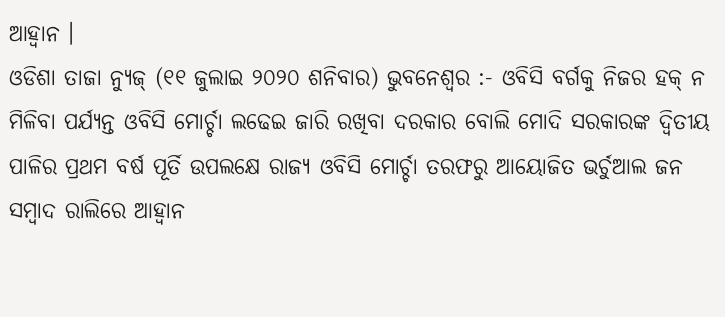ଆହ୍ୱାନ ।
ଓଡିଶା ତାଜା ନ୍ୟୁଜ୍ (୧୧ ଜୁଲାଇ ୨୦୨୦ ଶନିବାର) ଭୁବନେଶ୍ୱର :- ଓବିସି ବର୍ଗକୁ ନିଜର ହକ୍ ନ ମିଳିବା ପର୍ଯ୍ୟନ୍ତ ଓବିସି ମୋର୍ଚ୍ଚା ଲଢେଇ ଜାରି ରଖିବା ଦରକାର ବୋଲି ମୋଦି ସରକାରଙ୍କ ଦ୍ୱିତୀୟ ପାଳିର ପ୍ରଥମ ବର୍ଷ ପୂର୍ତି ଉପଲକ୍ଷେ ରାଜ୍ୟ ଓବିସି ମୋର୍ଚ୍ଚା ତରଫରୁ ଆୟୋଜିତ ଭର୍ଚୁଆଲ ଜନ ସମ୍ବାଦ ରାଲିରେ ଆହ୍ୱାନ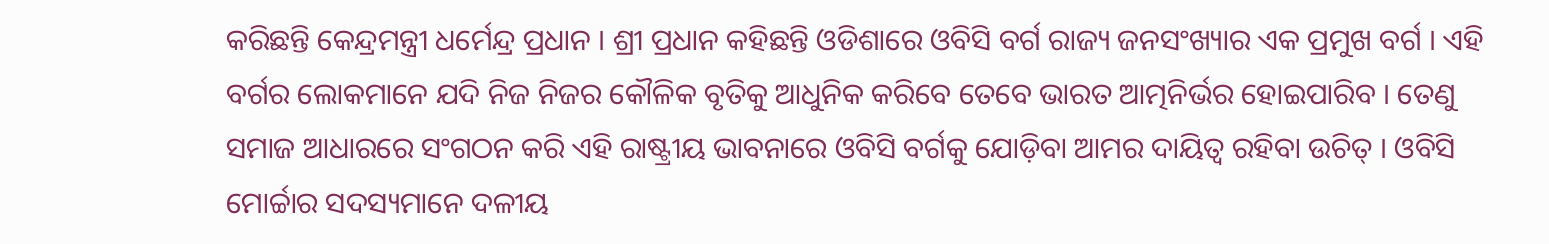କରିଛନ୍ତି କେନ୍ଦ୍ରମନ୍ତ୍ରୀ ଧର୍ମେନ୍ଦ୍ର ପ୍ରଧାନ । ଶ୍ରୀ ପ୍ରଧାନ କହିଛନ୍ତି ଓଡିଶାରେ ଓବିସି ବର୍ଗ ରାଜ୍ୟ ଜନସଂଖ୍ୟାର ଏକ ପ୍ରମୁଖ ବର୍ଗ । ଏହି ବର୍ଗର ଲୋକମାନେ ଯଦି ନିଜ ନିଜର କୌଳିକ ବୃତିକୁ ଆଧୁନିକ କରିବେ ତେବେ ଭାରତ ଆତ୍ମନିର୍ଭର ହୋଇପାରିବ । ତେଣୁ ସମାଜ ଆଧାରରେ ସଂଗଠନ କରି ଏହି ରାଷ୍ଟ୍ରୀୟ ଭାବନାରେ ଓବିସି ବର୍ଗକୁ ଯୋଡ଼ିବା ଆମର ଦାୟିତ୍ୱ ରହିବା ଉଚିତ୍ । ଓବିସି ମୋର୍ଚ୍ଚାର ସଦସ୍ୟମାନେ ଦଳୀୟ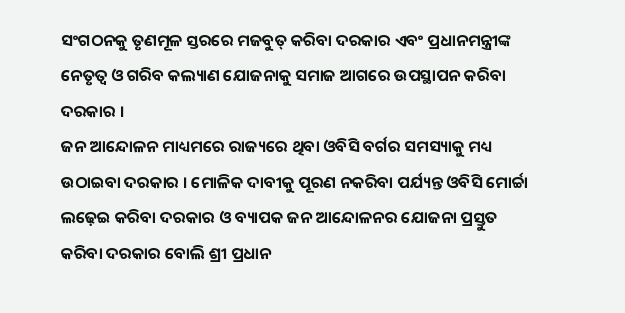ସଂଗଠନକୁ ତୃଣମୂଳ ସ୍ତରରେ ମଜବୁତ୍ କରିବା ଦରକାର ଏବଂ ପ୍ରଧାନମନ୍ତ୍ରୀଙ୍କ ନେତୃତ୍ୱ ଓ ଗରିବ କଲ୍ୟାଣ ଯୋଜନାକୁ ସମାଜ ଆଗରେ ଉପସ୍ଥାପନ କରିବା ଦରକାର ।
ଜନ ଆନ୍ଦୋଳନ ମାଧ୍ୟମରେ ରାଜ୍ୟରେ ଥିବା ଓବିସି ବର୍ଗର ସମସ୍ୟାକୁ ମଧ୍ୟ ଉଠାଇବା ଦରକାର । ମୋଳିକ ଦାବୀକୁ ପୂରଣ ନକରିବା ପର୍ଯ୍ୟନ୍ତ ଓବିସି ମୋର୍ଚ୍ଚା ଲଢ଼େଇ କରିବା ଦରକାର ଓ ବ୍ୟାପକ ଜନ ଆନ୍ଦୋଳନର ଯୋଜନା ପ୍ରସ୍ତୁତ କରିବା ଦରକାର ବୋଲି ଶ୍ରୀ ପ୍ରଧାନ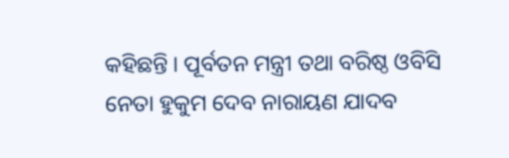କହିଛନ୍ତି । ପୂର୍ବତନ ମନ୍ତ୍ରୀ ତଥା ବରିଷ୍ଠ ଓବିସି ନେତା ହୁକୁମ ଦେବ ନାରାୟଣ ଯାଦବ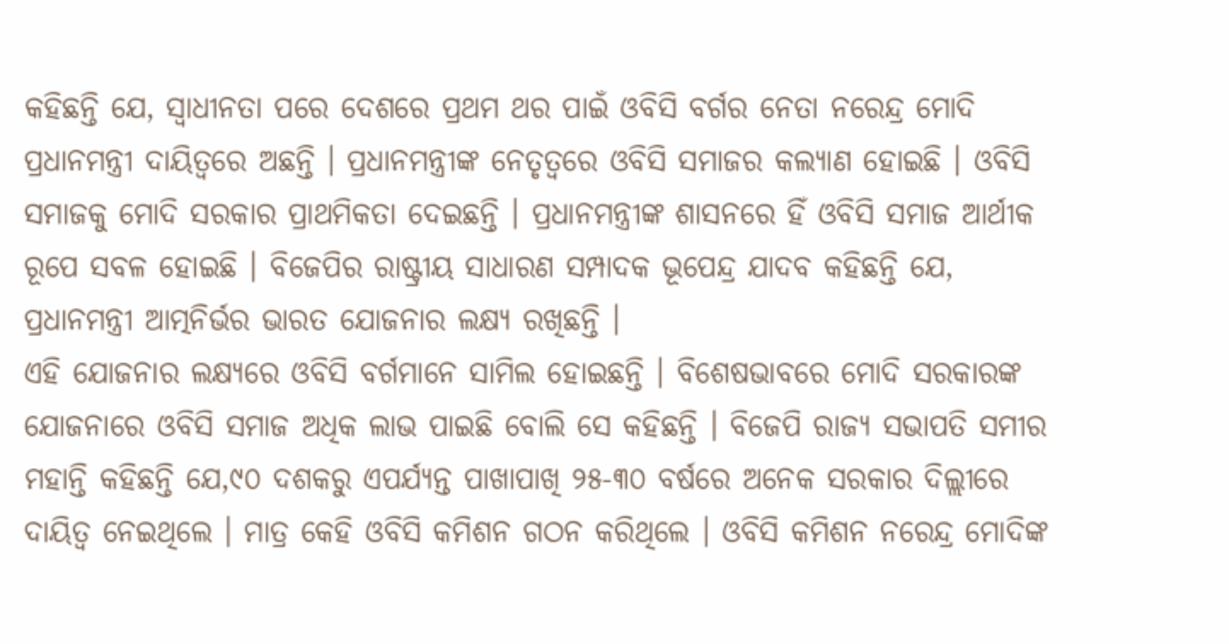କହିଛନ୍ତି ଯେ, ସ୍ୱାଧୀନତା ପରେ ଦେଶରେ ପ୍ରଥମ ଥର ପାଇଁ ଓବିସି ବର୍ଗର ନେତା ନରେନ୍ଦ୍ର ମୋଦି ପ୍ରଧାନମନ୍ତ୍ରୀ ଦାୟିତ୍ୱରେ ଅଛନ୍ତି । ପ୍ରଧାନମନ୍ତ୍ରୀଙ୍କ ନେତୃତ୍ୱରେ ଓବିସି ସମାଜର କଲ୍ୟାଣ ହୋଇଛି । ଓବିସି ସମାଜକୁ ମୋଦି ସରକାର ପ୍ରାଥମିକତା ଦେଇଛନ୍ତି । ପ୍ରଧାନମନ୍ତ୍ରୀଙ୍କ ଶାସନରେ ହିଁ ଓବିସି ସମାଜ ଆର୍ଥୀକ ରୂପେ ସବଳ ହୋଇଛି । ବିଜେପିର ରାଷ୍ଟ୍ରୀୟ ସାଧାରଣ ସମ୍ପାଦକ ଭୂପେନ୍ଦ୍ର ଯାଦବ କହିଛନ୍ତି ଯେ, ପ୍ରଧାନମନ୍ତ୍ରୀ ଆତ୍ମନିର୍ଭର ଭାରତ ଯୋଜନାର ଲକ୍ଷ୍ୟ ରଖିଛନ୍ତି ।
ଏହି ଯୋଜନାର ଲକ୍ଷ୍ୟରେ ଓବିସି ବର୍ଗମାନେ ସାମିଲ ହୋଇଛନ୍ତି । ବିଶେଷଭାବରେ ମୋଦି ସରକାରଙ୍କ ଯୋଜନାରେ ଓବିସି ସମାଜ ଅଧିକ ଲାଭ ପାଇଛି ବୋଲି ସେ କହିଛନ୍ତି । ବିଜେପି ରାଜ୍ୟ ସଭାପତି ସମୀର ମହାନ୍ତି କହିଛନ୍ତି ଯେ,୯୦ ଦଶକରୁ ଏପର୍ଯ୍ୟନ୍ତ ପାଖାପାଖି ୨୫-୩୦ ବର୍ଷରେ ଅନେକ ସରକାର ଦିଲ୍ଲୀରେ ଦାୟିତ୍ୱ ନେଇଥିଲେ । ମାତ୍ର କେହି ଓବିସି କମିଶନ ଗଠନ କରିଥିଲେ । ଓବିସି କମିଶନ ନରେନ୍ଦ୍ର ମୋଦିଙ୍କ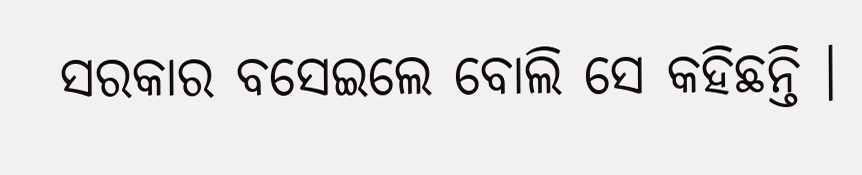ସରକାର ବସେଇଲେ ବୋଲି ସେ କହିଛନ୍ତି ।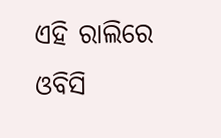ଏହି ରାଲିରେ ଓବିସି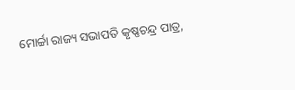ମୋର୍ଚ୍ଚା ରାଜ୍ୟ ସଭାପତି କୃଷ୍ଣଚନ୍ଦ୍ର ପାତ୍ର,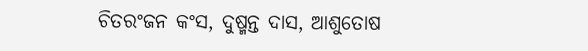ଚିତରଂଜନ କଂସ, ଦୁଷ୍ମନ୍ତ ଦାସ, ଆଶୁତୋଷ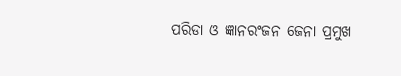ପରିଡା ଓ ଜ୍ଞାନରଂଜନ ଜେନା ପ୍ରମୁଖ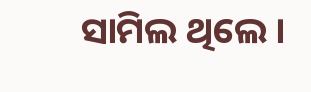ସାମିଲ ଥିଲେ ।